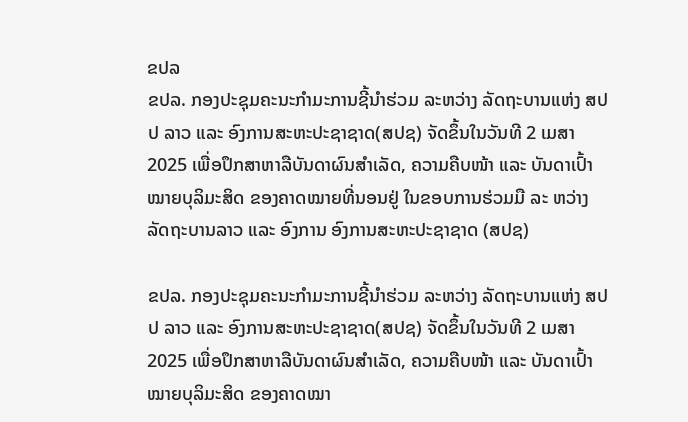ຂປລ
ຂປລ. ກອງປະຊຸມຄະນະກໍາມະການຊີ້ນໍາຮ່ວມ ລະຫວ່າງ ລັດຖະບານແຫ່ງ ສປປ ລາວ ແລະ ອົງການສະຫະປະຊາຊາດ(ສປຊ) ຈັດຂຶ້ນໃນວັນທີ 2 ເມສາ 2025 ເພື່ອປຶກສາຫາລືບັນດາຜົນສໍາເລັດ, ຄວາມຄືບໜ້າ ແລະ ບັນດາເປົ້າໝາຍບຸລິມະສິດ ຂອງຄາດໝາຍທີ່ນອນຢູ່ ໃນຂອບການຮ່ວມມື ລະ ຫວ່າງ ລັດຖະບານລາວ ແລະ ອົງການ ອົງການສະຫະປະຊາຊາດ (ສປຊ)

ຂປລ. ກອງປະຊຸມຄະນະກໍາມະການຊີ້ນໍາຮ່ວມ ລະຫວ່າງ ລັດຖະບານແຫ່ງ ສປປ ລາວ ແລະ ອົງການສະຫະປະຊາຊາດ(ສປຊ) ຈັດຂຶ້ນໃນວັນທີ 2 ເມສາ 2025 ເພື່ອປຶກສາຫາລືບັນດາຜົນສໍາເລັດ, ຄວາມຄືບໜ້າ ແລະ ບັນດາເປົ້າໝາຍບຸລິມະສິດ ຂອງຄາດໝາ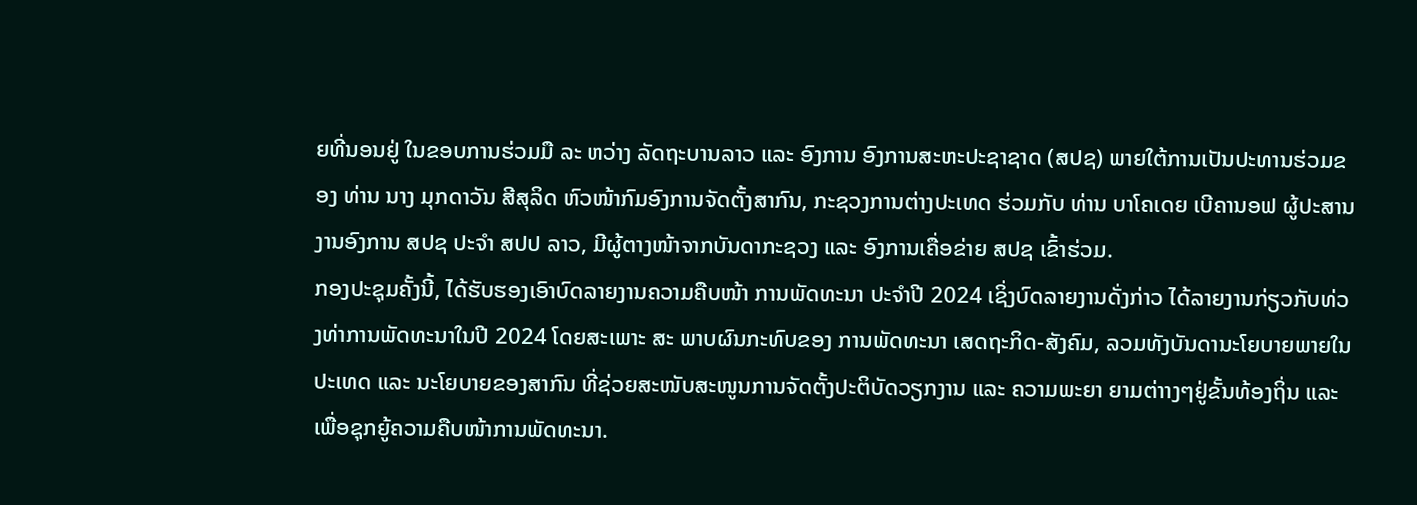ຍທີ່ນອນຢູ່ ໃນຂອບການຮ່ວມມື ລະ ຫວ່າງ ລັດຖະບານລາວ ແລະ ອົງການ ອົງການສະຫະປະຊາຊາດ (ສປຊ) ພາຍໃຕ້ການເປັນປະທານຮ່ວມຂອງ ທ່ານ ນາງ ມຸກດາວັນ ສີສຸລິດ ຫົວໜ້າກົມອົງການຈັດຕັ້ງສາກົນ, ກະຊວງການຕ່າງປະເທດ ຮ່ວມກັບ ທ່ານ ບາໂຄເດຍ ເບີຄານອຟ ຜູ້ປະສານງານອົງການ ສປຊ ປະຈໍາ ສປປ ລາວ, ມີຜູ້ຕາງໜ້າຈາກບັນດາກະຊວງ ແລະ ອົງການເຄື່ອຂ່າຍ ສປຊ ເຂົ້າຮ່ວມ.
ກອງປະຊຸມຄັ້ງນີ້, ໄດ້ຮັບຮອງເອົາບົດລາຍງານຄວາມຄືບໜ້າ ການພັດທະນາ ປະຈໍາປີ 2024 ເຊິ່ງບົດລາຍງານດັ່ງກ່າວ ໄດ້ລາຍງານກ່ຽວກັບທ່ວງທ່າການພັດທະນາໃນປີ 2024 ໂດຍສະເພາະ ສະ ພາບຜົນກະທົບຂອງ ການພັດທະນາ ເສດຖະກິດ-ສັງຄົມ, ລວມທັງບັນດານະໂຍບາຍພາຍໃນປະເທດ ແລະ ນະໂຍບາຍຂອງສາກົນ ທີ່ຊ່ວຍສະໜັບສະໜູນການຈັດຕັ້ງປະຕິບັດວຽກງານ ແລະ ຄວາມພະຍາ ຍາມຕ່າາງໆຢູ່ຂັ້ນທ້ອງຖິ່ນ ແລະ ເພື່ອຊຸກຍູ້ຄວາມຄືບໜ້າການພັດທະນາ.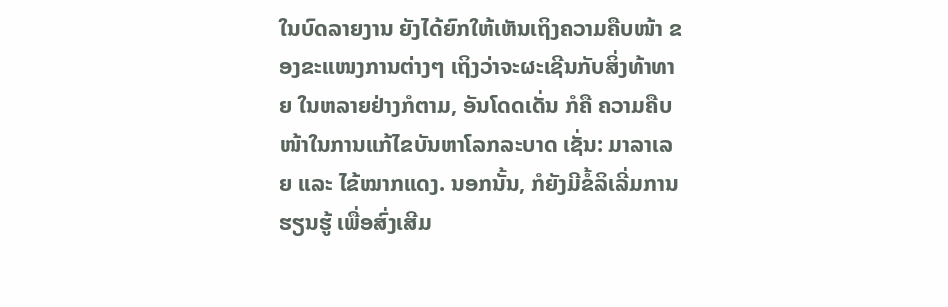ໃນບົດລາຍງານ ຍັງໄດ້ຍົກໃຫ້ເຫັນເຖິງຄວາມຄືບໜ້າ ຂອງຂະແໜງການຕ່າງໆ ເຖິງວ່າຈະຜະເຊີນກັບສິ່ງທ້າທາຍ ໃນຫລາຍຢ່າງກໍຕາມ, ອັນໂດດເດັ່ນ ກໍຄື ຄວາມຄືບໜ້າໃນການແກ້ໄຂບັນຫາໂລກລະບາດ ເຊັ່ນ: ມາລາເລຍ ແລະ ໄຂ້ໝາກແດງ. ນອກນັ້ນ, ກໍຍັງມີຂໍ້ລິເລີ່ມການຮຽນຮູ້ ເພື່ອສົ່ງເສີມ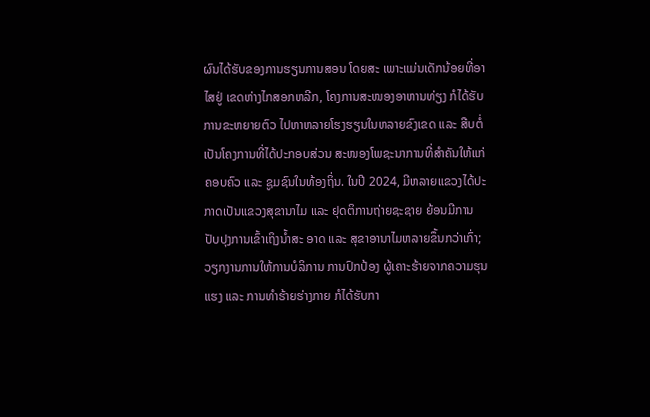ຜົນໄດ້ຮັບຂອງການຮຽນການສອນ ໂດຍສະ ເພາະແມ່ນເດັກນ້ອຍທີ່ອາໄສຢູ່ ເຂດຫ່າງໄກສອກຫລີກ, ໂຄງການສະໜອງອາຫານທ່ຽງ ກໍໄດ້ຮັບການຂະຫຍາຍຕົວ ໄປຫາຫລາຍໂຮງຮຽນໃນຫລາຍຂົງເຂດ ແລະ ສືບຕໍ່ເປັນໂຄງການທີ່ໄດ້ປະກອບສ່ວນ ສະໜອງໂພຊະນາການທີ່ສໍາຄັນໃຫ້ແກ່ຄອບຄົວ ແລະ ຊູມຊົນໃນທ້ອງຖິ່ນ. ໃນປີ 2024, ມີຫລາຍແຂວງໄດ້ປະກາດເປັນແຂວງສຸຂານາໄມ ແລະ ຢຸດຕິການຖ່າຍຊະຊາຍ ຍ້ອນມີການປັບປຸງການເຂົ້າເຖິງນໍ້າສະ ອາດ ແລະ ສຸຂາອານາໄມຫລາຍຂຶ້ນກວ່າເກົ່າ; ວຽກງານການໃຫ້ການບໍລິການ ການປົກປ້ອງ ຜູ້ເຄາະຮ້າຍຈາກຄວາມຮຸນແຮງ ແລະ ການທໍາຮ້າຍຮ່າງກາຍ ກໍໄດ້ຮັບກາ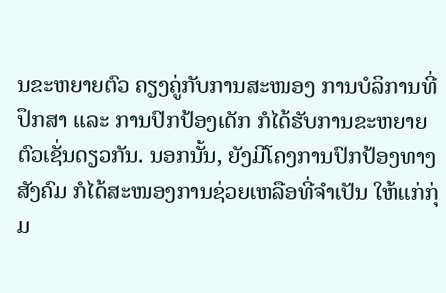ນຂະຫຍາຍຕົວ ຄຽງຄູ່ກັບການສະໜອງ ການບໍລິການທີ່ປຶກສາ ແລະ ການປົກປ້ອງເດັກ ກໍໄດ້ຮັບການຂະຫຍາຍຕົວເຊັ່ນດຽວກັນ. ນອກນັ້ນ, ຍັງມີໂຄງການປົກປ້ອງທາງສັງຄົມ ກໍໄດ້ສະໜອງການຊ່ວຍເຫລືອທີ່ຈໍາເປັນ ໃຫ້ແກ່ກຸ່ມ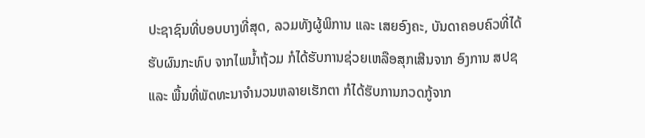ປະຊາຊົນທີ່ບອບບາງທີ່ສຸດ, ລວມທັງຜູ້ພິການ ແລະ ເສຍອົງຄະ, ບັນດາຄອບຄົວທີ່ໄດ້ຮັບຜົນກະທົບ ຈາກໄພນໍ້າຖ້ວມ ກໍໄດ້ຮັບການຊ່ວຍເຫລືອສຸກເສີນຈາກ ອົງການ ສປຊ ແລະ ພື້ນທີ່ພັດທະນາຈໍານວນຫລາຍເຮັກຕາ ກໍໄດ້ຮັບການກວດກູ້ຈາກ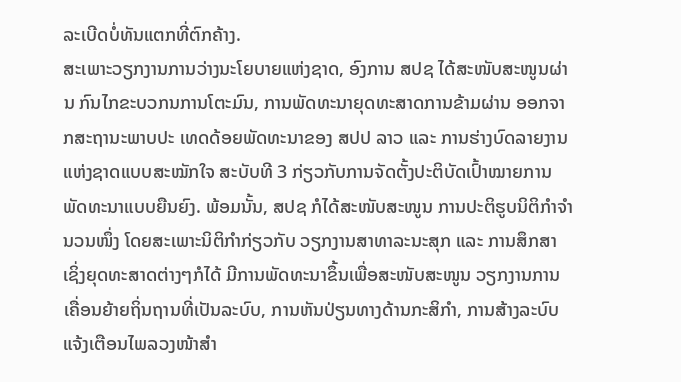ລະເບີດບໍ່ທັນແຕກທີ່ຕົກຄ້າງ.
ສະເພາະວຽກງານການວ່າງນະໂຍບາຍແຫ່ງຊາດ, ອົງການ ສປຊ ໄດ້ສະໜັບສະໜູນຜ່ານ ກົນໄກຂະບວກນການໂຕະມົນ, ການພັດທະນາຍຸດທະສາດການຂ້າມຜ່ານ ອອກຈາກສະຖານະພາບປະ ເທດດ້ອຍພັດທະນາຂອງ ສປປ ລາວ ແລະ ການຮ່າງບົດລາຍງານແຫ່ງຊາດແບບສະໝັກໃຈ ສະບັບທີ 3 ກ່ຽວກັບການຈັດຕັ້ງປະຕິບັດເປົ້າໝາຍການພັດທະນາແບບຍືນຍົງ. ພ້ອມນັ້ນ, ສປຊ ກໍໄດ້ສະໜັບສະໜູນ ການປະຕິຮູບນິຕິກໍາຈໍານວນໜຶ່ງ ໂດຍສະເພາະນິຕິກໍາກ່ຽວກັບ ວຽກງານສາທາລະນະສຸກ ແລະ ການສຶກສາ ເຊິ່ງຍຸດທະສາດຕ່າງໆກໍໄດ້ ມີການພັດທະນາຂຶ້ນເພື່ອສະໜັບສະໜູນ ວຽກງານການເຄື່ອນຍ້າຍຖິ່ນຖານທີ່ເປັນລະບົບ, ການຫັນປ່ຽນທາງດ້ານກະສິກໍາ, ການສ້າງລະບົບແຈ້ງເຕືອນໄພລວງໜ້າສໍາ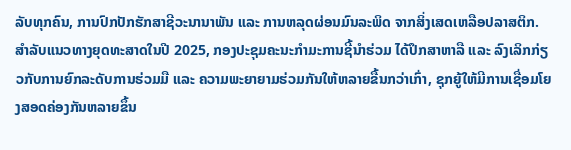ລັບທຸກຄົນ, ການປົກປັກຮັກສາຊີວະນານາພັນ ແລະ ການຫລຸດຜ່ອນມົນລະພິດ ຈາກສິ່ງເສດເຫລືອປລາສຕິກ.
ສຳລັບແນວທາງຍຸດທະສາດໃນປີ 2025, ກອງປະຊຸມຄະນະກໍາມະການຊີ້ນໍາຮ່ວມ ໄດ້ປຶກສາຫາລື ແລະ ລົງເລິກກ່ຽວກັບການຍົກລະດັບການຮ່ວມມື ແລະ ຄວາມພະຍາຍາມຮ່ວມກັນໃຫ້ຫລາຍຂື້ນກວ່າເກົ່າ, ຊຸກຍູ້ໃຫ້ມີການເຊື່ອມໂຍງສອດຄ່ອງກັນຫລາຍຂຶ້ນ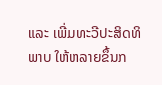ແລະ ເພີ່ມທະວີປະສິດທິພາບ ໃຫ້ຫລາຍຂຶ້ນກ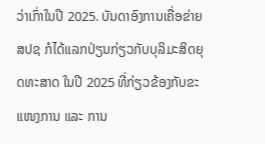ວ່າເກົ່າໃນປີ 2025. ບັນດາອົງການເຄື່ອຂ່າຍ ສປຊ ກໍໄດ້ແລກປ່ຽນກ່ຽວກັບບຸລິມະສິດຍຸດທະສາດ ໃນປີ 2025 ທີ່ກ່ຽວຂ້ອງກັບຂະແໜງການ ແລະ ການ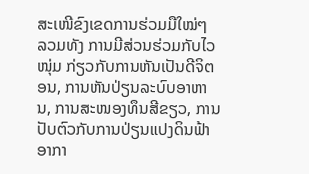ສະເໜີຂົງເຂດການຮ່ວມມືໃໝ່ໆ ລວມທັງ ການມີສ່ວນຮ່ວມກັບໄວໜຸ່ມ ກ່ຽວກັບການຫັນເປັນດີຈິຕອນ, ການຫັນປ່ຽນລະບົບອາຫານ, ການສະໜອງທຶນສີຂຽວ, ການປັບຕົວກັບການປ່ຽນແປງດິນຟ້າອາກາ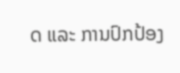ດ ແລະ ການປົກປ້ອງ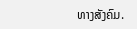ທາງສັງຄົມ.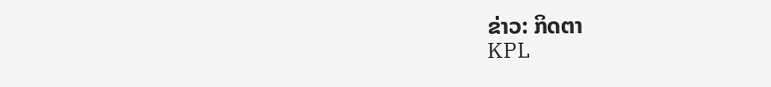ຂ່າວ: ກິດຕາ
KPL